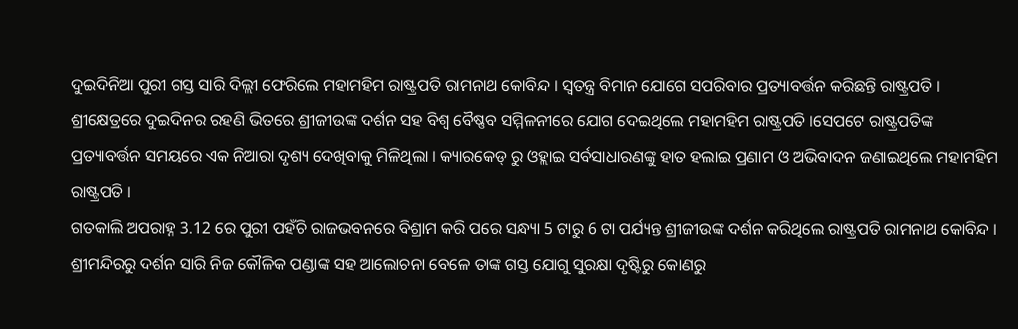ଦୁଇଦିନିଆ ପୁରୀ ଗସ୍ତ ସାରି ଦିଲ୍ଲୀ ଫେରିଲେ ମହାମହିମ ରାଷ୍ଟ୍ରପତି ରାମନାଥ କୋବିନ୍ଦ । ସ୍ୱତନ୍ତ୍ର ବିମାନ ଯୋଗେ ସପରିବାର ପ୍ରତ୍ୟାବର୍ତ୍ତନ କରିଛନ୍ତି ରାଷ୍ଟ୍ରପତି । ଶ୍ରୀକ୍ଷେତ୍ରରେ ଦୁଇଦିନର ରହଣି ଭିତରେ ଶ୍ରୀଜୀଉଙ୍କ ଦର୍ଶନ ସହ ବିଶ୍ୱ ବୈଷ୍ଣବ ସମ୍ମିଳନୀରେ ଯୋଗ ଦେଇଥିଲେ ମହାମହିମ ରାଷ୍ଟ୍ରପତି ।ସେପଟେ ରାଷ୍ଟ୍ରପତିଙ୍କ ପ୍ରତ୍ୟାବର୍ତ୍ତନ ସମୟରେ ଏକ ନିଆରା ଦୃଶ୍ୟ ଦେଖିବାକୁ ମିଳିଥିଲା । କ୍ୟାରକେଡ୍ ରୁ ଓହ୍ଲାଇ ସର୍ବସାଧାରଣଙ୍କୁ ହାତ ହଲାଇ ପ୍ରଣାମ ଓ ଅଭିବାଦନ ଜଣାଇଥିଲେ ମହାମହିମ ରାଷ୍ଟ୍ରପତି ।
ଗତକାଲି ଅପରାହ୍ନ 3.12 ରେ ପୁରୀ ପହଁଚି ରାଜଭବନରେ ବିଶ୍ରାମ କରି ପରେ ସନ୍ଧ୍ୟା 5 ଟାରୁ 6 ଟା ପର୍ଯ୍ୟନ୍ତ ଶ୍ରୀଜୀଉଙ୍କ ଦର୍ଶନ କରିଥିଲେ ରାଷ୍ଟ୍ରପତି ରାମନାଥ କୋବିନ୍ଦ । ଶ୍ରୀମନ୍ଦିରରୁ ଦର୍ଶନ ସାରି ନିଜ କୌଳିକ ପଣ୍ଡାଙ୍କ ସହ ଆଲୋଚନା ବେଳେ ତାଙ୍କ ଗସ୍ତ ଯୋଗୁ ସୁରକ୍ଷା ଦୃଷ୍ଟିରୁ କୋଣରୁ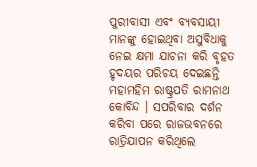ପୁରୀବାସୀ ଏବଂ ବ୍ୟବସାୟୀ ମାନଙ୍କୁ ହୋଇଥିବା ଅସୁବିଧାକୁ ନେଇ କ୍ଷମା ଯାଚନା କରି ବୃହତ ହୃଦୟର ପରିଚୟ ଦେଇଛନ୍ତି ମହାମହିମ ରାଷ୍ଟ୍ରପତି ରାମନାଥ କୋବିନ୍ଦ । ସପରିବାର ଦର୍ଶନ କରିବା ପରେ ରାଜଭବନରେ ରାତ୍ରିଯାପନ କରିଥିଲେ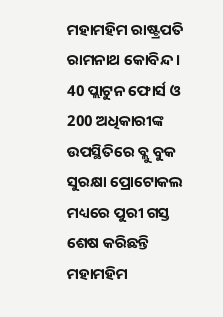ମହାମହିମ ରାଷ୍ଟ୍ରପତି ରାମନାଥ କୋବିନ୍ଦ । 40 ପ୍ଲାଟୁନ ଫୋର୍ସ ଓ 200 ଅଧିକାରୀଙ୍କ ଉପସ୍ଥିତିରେ ବ୍ଲୁ ବୁକ ସୁରକ୍ଷା ପ୍ରୋଟୋକଲ ମଧ୍ୟରେ ପୁରୀ ଗସ୍ତ ଶେଷ କରିଛନ୍ତି ମହାମହିମ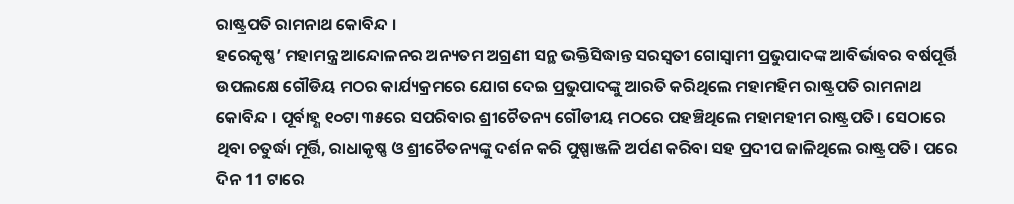ରାଷ୍ଟ୍ରପତି ରାମନାଥ କୋବିନ୍ଦ ।
ହରେକୃଷ୍ଣ’ ମହାମନ୍ତ୍ର ଆନ୍ଦୋଳନର ଅନ୍ୟତମ ଅଗ୍ରଣୀ ସନ୍ଥ ଭକ୍ତିସିଦ୍ଧାନ୍ତ ସରସ୍ବତୀ ଗୋସ୍ବାମୀ ପ୍ରଭୁପାଦଙ୍କ ଆବିର୍ଭାବର ବର୍ଷପୂର୍ତ୍ତି ଉପଲକ୍ଷେ ଗୌଡିୟ ମଠର କାର୍ଯ୍ୟକ୍ରମରେ ଯୋଗ ଦେଇ ପ୍ରଭୁପାଦଙ୍କୁ ଆରତି କରିଥିଲେ ମହାମହିମ ରାଷ୍ଟ୍ରପତି ରାମନାଥ କୋବିନ୍ଦ । ପୂର୍ବାହ୍ଣ ୧୦ଟା ୩୫ରେ ସପରିବାର ଶ୍ରୀଚୈତନ୍ୟ ଗୌଡୀୟ ମଠରେ ପହଞ୍ଚିଥିଲେ ମହାମହୀମ ରାଷ୍ଟ୍ରପତି। ସେଠାରେ ଥିବା ଚତୁର୍ଦ୍ଧା ମୂର୍ତ୍ତି, ରାଧାକୃଷ୍ଣ ଓ ଶ୍ରୀଚୈତନ୍ୟଙ୍କୁ ଦର୍ଶନ କରି ପୁଷ୍ପାଞ୍ଜଳି ଅର୍ପଣ କରିବା ସହ ପ୍ରଦୀପ ଜାଳିଥିଲେ ରାଷ୍ଟ୍ରପତି। ପରେ ଦିନ 11 ଟାରେ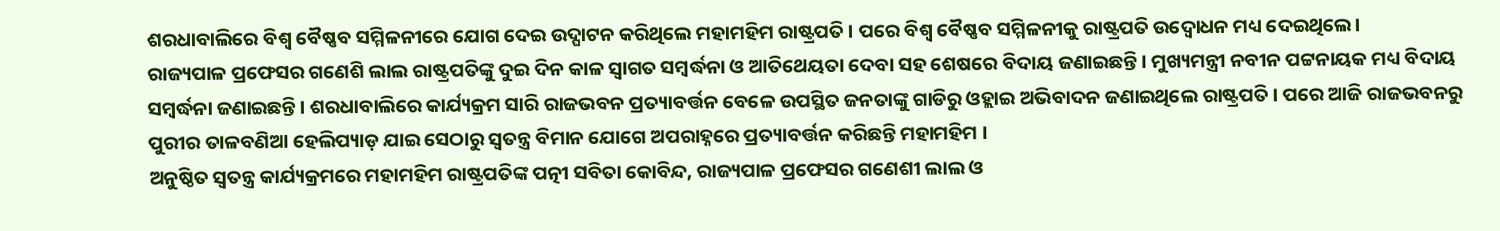ଶରଧାବାଲିରେ ବିଶ୍ୱ ବୈଷ୍ଣବ ସମ୍ମିଳନୀରେ ଯୋଗ ଦେଇ ଉଦ୍ଘାଟନ କରିଥିଲେ ମହାମହିମ ରାଷ୍ଟ୍ରପତି । ପରେ ବିଶ୍ବ ବୈଷ୍ଣବ ସମ୍ମିଳନୀକୁ ରାଷ୍ଟ୍ରପତି ଉଦ୍ବୋଧନ ମଧ୍ୟ ଦେଇଥିଲେ।
ରାଜ୍ୟପାଳ ପ୍ରଫେସର ଗଣେଶି ଲାଲ ରାଷ୍ଟ୍ରପତିଙ୍କୁ ଦୁଇ ଦିନ କାଳ ସ୍ୱାଗତ ସମ୍ବର୍ଦ୍ଧନା ଓ ଆତିଥେୟତା ଦେବା ସହ ଶେଷରେ ବିଦାୟ ଜଣାଇଛନ୍ତି । ମୁଖ୍ୟମନ୍ତ୍ରୀ ନବୀନ ପଟ୍ଟନାୟକ ମଧ୍ୟ ବିଦାୟ ସମ୍ବର୍ଦ୍ଧନା ଜଣାଇଛନ୍ତି । ଶରଧାବାଲିରେ କାର୍ଯ୍ୟକ୍ରମ ସାରି ରାଜଭବନ ପ୍ରତ୍ୟାବର୍ତ୍ତନ ବେଳେ ଉପସ୍ଥିତ ଜନତାଙ୍କୁ ଗାଡିରୁ ଓହ୍ଲାଇ ଅଭିବାଦନ ଜଣାଇଥିଲେ ରାଷ୍ଟ୍ରପତି । ପରେ ଆଜି ରାଜଭବନରୁ ପୁରୀର ତାଳବଣିଆ ହେଲିପ୍ୟାଡ଼ ଯାଇ ସେଠାରୁ ସ୍ୱତନ୍ତ୍ର ବିମାନ ଯୋଗେ ଅପରାହ୍ନରେ ପ୍ରତ୍ୟାବର୍ତ୍ତନ କରିଛନ୍ତି ମହାମହିମ ।
ଅନୁଷ୍ଠିତ ସ୍ୱତନ୍ତ୍ର କାର୍ଯ୍ୟକ୍ରମରେ ମହାମହିମ ରାଷ୍ଟ୍ରପତିଙ୍କ ପତ୍ନୀ ସବିତା କୋବିନ୍ଦ, ରାଜ୍ୟପାଳ ପ୍ରଫେସର ଗଣେଶୀ ଲାଲ ଓ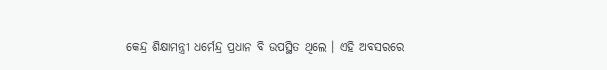କେନ୍ଦ୍ର ଶିକ୍ଷାମନ୍ତ୍ରୀ ଧର୍ମେନ୍ଦ୍ର ପ୍ରଧାନ ବି ଉପସ୍ଥିତ ଥିଲେ । ଏହି ଅବସରରେ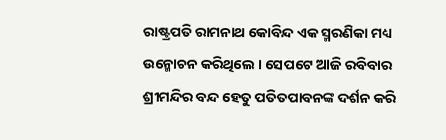ରାଷ୍ଟ୍ରପତି ରାମନାଥ କୋବିନ୍ଦ ଏକ ସ୍ମରଣିକା ମଧ୍ୟ ଉନ୍ମୋଚନ କରିଥିଲେ । ସେପଟେ ଆଜି ରବିବାର ଶ୍ରୀମନ୍ଦିର ବନ୍ଦ ହେତୁ ପତିତପାବନଙ୍କ ଦର୍ଶନ କରି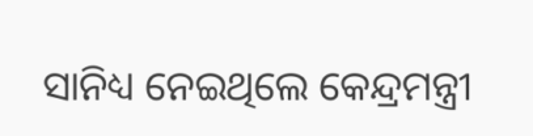ସାନିଧ୍ୟ ନେଇଥିଲେ କେନ୍ଦ୍ରମନ୍ତ୍ରୀ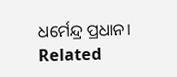ଧର୍ମେନ୍ଦ୍ର ପ୍ରଧାନ।
Related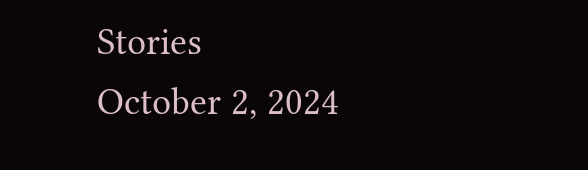Stories
October 2, 2024